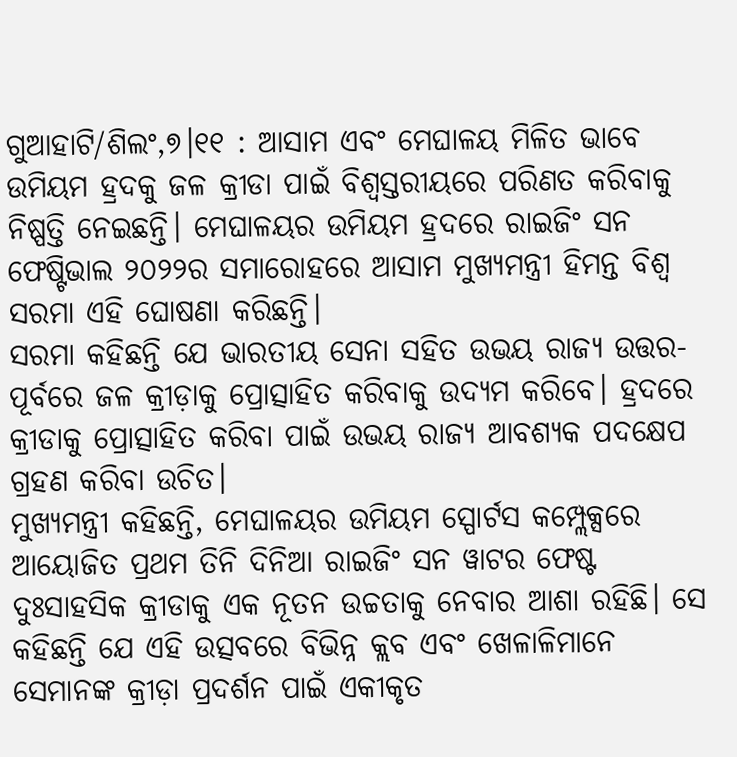ଗୁଆହାଟି/ଶିଲଂ,୭।୧୧ : ଆସାମ ଏବଂ ମେଘାଳୟ ମିଳିତ ଭାବେ ଉମିୟମ ହ୍ରଦକୁ ଜଳ କ୍ରୀଡା ପାଇଁ ବିଶ୍ୱସ୍ତରୀୟରେ ପରିଣତ କରିବାକୁ ନିଷ୍ପତ୍ତି ନେଇଛନ୍ତି। ମେଘାଳୟର ଉମିୟମ ହ୍ରଦରେ ରାଇଜିଂ ସନ ଫେଷ୍ଟିଭାଲ ୨୦୨୨ର ସମାରୋହରେ ଆସାମ ମୁଖ୍ୟମନ୍ତ୍ରୀ ହିମନ୍ତ ବିଶ୍ୱ ସରମା ଏହି ଘୋଷଣା କରିଛନ୍ତି।
ସରମା କହିଛନ୍ତି ଯେ ଭାରତୀୟ ସେନା ସହିତ ଉଭୟ ରାଜ୍ୟ ଉତ୍ତର-ପୂର୍ବରେ ଜଳ କ୍ରୀଡ଼ାକୁ ପ୍ରୋତ୍ସାହିତ କରିବାକୁ ଉଦ୍ୟମ କରିବେ। ହ୍ରଦରେ କ୍ରୀଡାକୁ ପ୍ରୋତ୍ସାହିତ କରିବା ପାଇଁ ଉଭୟ ରାଜ୍ୟ ଆବଶ୍ୟକ ପଦକ୍ଷେପ ଗ୍ରହଣ କରିବା ଉଚିତ।
ମୁଖ୍ୟମନ୍ତ୍ରୀ କହିଛନ୍ତି, ମେଘାଳୟର ଉମିୟମ ସ୍ପୋର୍ଟସ କମ୍ପ୍ଲେକ୍ସରେ ଆୟୋଜିତ ପ୍ରଥମ ତିନି ଦିନିଆ ରାଇଜିଂ ସନ ୱାଟର ଫେଷ୍ଟ ଦୁଃସାହସିକ କ୍ରୀଡାକୁ ଏକ ନୂତନ ଉଚ୍ଚତାକୁ ନେବାର ଆଶା ରହିଛି। ସେ କହିଛନ୍ତି ଯେ ଏହି ଉତ୍ସବରେ ବିଭିନ୍ନ କ୍ଲବ ଏବଂ ଖେଳାଳିମାନେ ସେମାନଙ୍କ କ୍ରୀଡ଼ା ପ୍ରଦର୍ଶନ ପାଇଁ ଏକୀକୃତ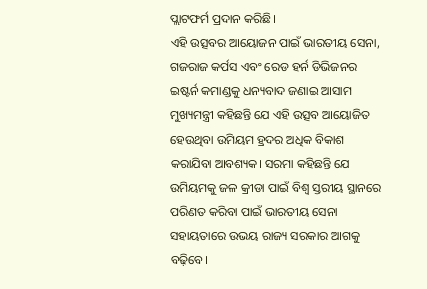ପ୍ଲାଟଫର୍ମ ପ୍ରଦାନ କରିଛି।
ଏହି ଉତ୍ସବର ଆୟୋଜନ ପାଇଁ ଭାରତୀୟ ସେନା, ଗଜରାଜ କର୍ପସ ଏବଂ ରେଡ ହର୍ନ ଡିଭିଜନର ଇଷ୍ଟର୍ନ କମାଣ୍ଡକୁ ଧନ୍ୟବାଦ ଜଣାଇ ଆସାମ ମୁଖ୍ୟମନ୍ତ୍ରୀ କହିଛନ୍ତି ଯେ ଏହି ଉତ୍ସବ ଆୟୋଜିତ ହେଉଥିବା ଉମିୟମ ହ୍ରଦର ଅଧିକ ବିକାଶ କରାଯିବା ଆବଶ୍ୟକ। ସରମା କହିଛନ୍ତି ଯେ ଉମିୟମକୁ ଜଳ କ୍ରୀଡା ପାଇଁ ବିଶ୍ୱ ସ୍ତରୀୟ ସ୍ଥାନରେ ପରିଣତ କରିବା ପାଇଁ ଭାରତୀୟ ସେନା ସହାୟତାରେ ଉଭୟ ରାଜ୍ୟ ସରକାର ଆଗକୁ ବଢ଼ିବେ।